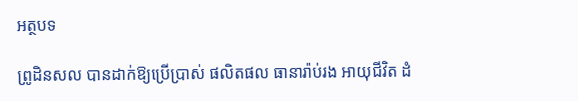អត្ថបទ

ព្រូដិនសល បានដាក់ឱ្យប្រើប្រាស់ ផលិតផល ធានារ៉ាប់រង អាយុជីវិត ដំ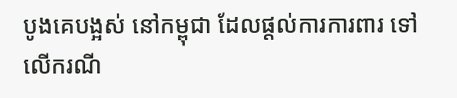បូងគេបង្អស់ នៅកម្ពុជា ដែលផ្តល់ការការពារ ទៅលើករណី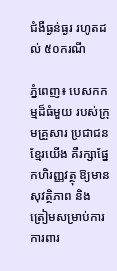ជំងឺធ្ងន់ធ្ងរ រហូតដល់ ៥០ករណី

ភ្នំពេញ៖ បេសកកម្មដ៏ធំមួយ របស់ក្រុមគ្រួសារ ប្រជាជនខ្មែរយើង គឺរក្សាផ្នែកហិរញ្ញវត្ថុ ឱ្យមានសុវត្ថិភាព និង ត្រៀមសម្រាប់ការការពារ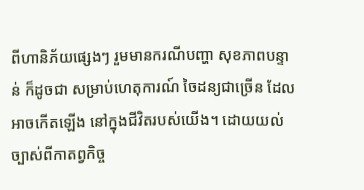ពីហានិភ័យផ្សេងៗ រួមមានករណីបញ្ហា សុខភាពបន្ទាន់ ក៏ដូចជា សម្រាប់ហេតុការណ៍ ចៃដន្យជាច្រើន ដែលអាចកើតឡើង នៅក្នុងជីវិតរបស់យើង។ ដោយយល់ច្បាស់ពីកាតព្វកិច្ច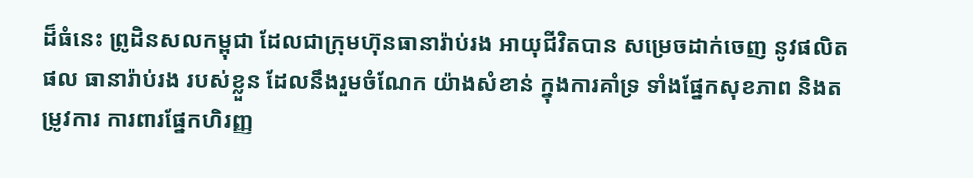ដ៏ធំនេះ ព្រូដិនសលកម្ពុជា ដែលជាក្រុមហ៊ុនធានារ៉ាប់រង អាយុជីវិតបាន សម្រេចដាក់ចេញ នូវផលិតផល ធានារ៉ាប់រង របស់ខ្លួន ដែលនឹងរួមចំណែក យ៉ាងសំខាន់ ក្នុងការគាំទ្រ ទាំងផ្នែកសុខភាព និងតម្រូវការ ការពារផ្នែកហិរញ្ញ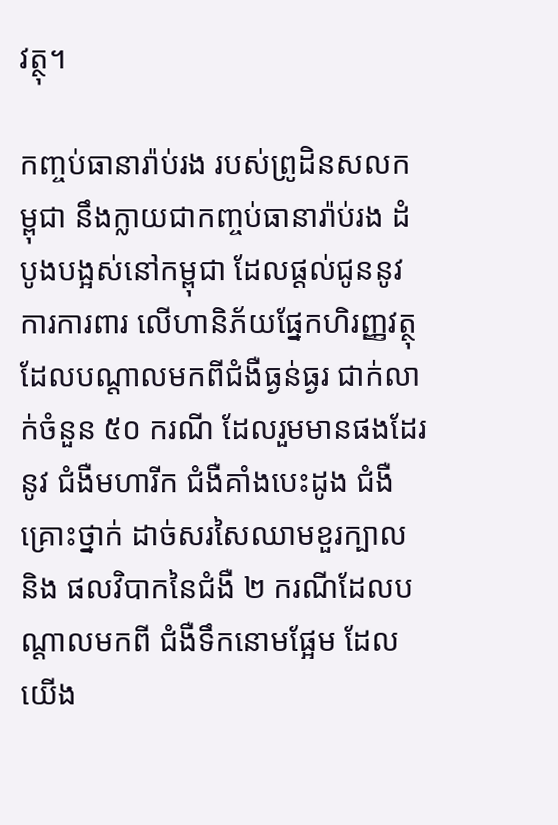វត្ថុ។

កញ្ចប់ធានារ៉ាប់រង របស់ព្រូដិនសលកម្ពុជា នឹងក្លាយជាកញ្ចប់ធានារ៉ាប់រង ដំបូងបង្អស់នៅកម្ពុជា ដែលផ្តល់ជូននូវការការពារ លើហានិភ័យផ្នែកហិរញ្ញវត្ថុ ដែលបណ្ដាលមកពីជំងឺធ្ងន់ធ្ងរ ជាក់លាក់ចំនួន ៥០ ករណី ដែលរួមមានផងដែរនូវ ជំងឺមហារីក ជំងឺគាំងបេះដូង ជំងឺគ្រោះថ្នាក់ ដាច់សរសៃឈាមខួរក្បាល និង ផលវិបាកនៃជំងឺ ២ ករណីដែលបណ្ដាលមកពី ជំងឺទឹកនោមផ្អែម ដែលយើង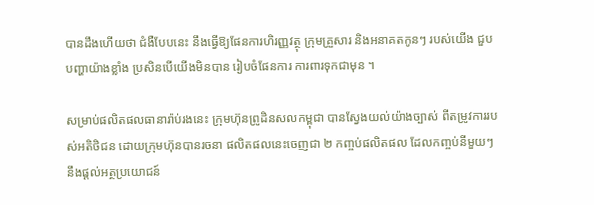បានដឹងហើយថា ជំងឺបែបនេះ នឹងធ្វើឱ្យផែនការហិរញ្ញវត្ថុ ក្រុមគ្រួសារ និងអនាគតកូនៗ របស់យើង ជួបបញ្ហាយ៉ាងខ្លាំង ប្រសិនបើយើងមិនបាន រៀបចំផែនការ ការពារទុកជាមុន ។

សម្រាប់ផលិតផលធានារ៉ាប់រងនេះ ក្រុមហ៊ុនព្រូដិនសលកម្ពុជា បានស្វែងយល់យ៉ាងច្បាស់ ពីតម្រូវការរបស់អតិថិជន ដោយក្រុមហ៊ុនបានរចនា ផលិតផលនេះចេញជា ២ កញ្ចប់ផលិតផល ដែលកញ្ចប់នីមួយៗ នឹងផ្ដល់អត្ថប្រយោជន៍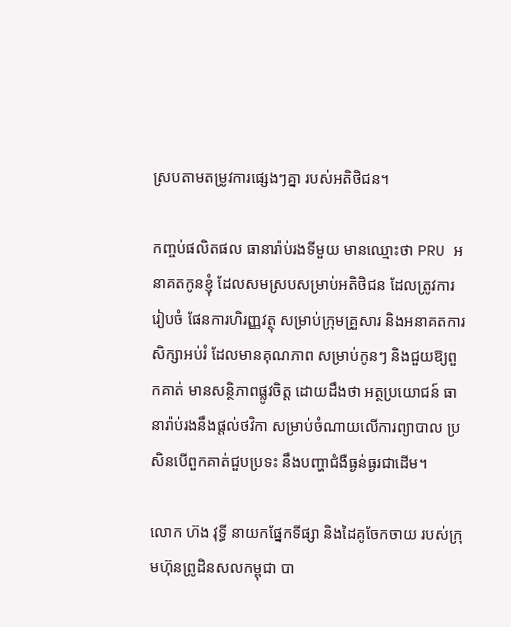ស្របតាមតម្រូវការផ្សេងៗគ្នា របស់អតិថិជន។

កញ្ចប់ផលិតផល ធានារ៉ាប់រងទីមួយ មានឈ្មោះថា PRU អនាគតកូនខ្ញុំ ដែលសមស្របសម្រាប់អតិថិជន ដែលត្រូវការរៀបចំ ផែនការហិរញ្ញវត្ថុ សម្រាប់ក្រុមគ្រួសារ និងអនាគតការសិក្សាអប់រំ ដែលមានគុណភាព សម្រាប់កូនៗ និងជួយឱ្យពួកគាត់ មានសន្ថិភាពផ្លូវចិត្ត ដោយដឹងថា អត្ថប្រយោជន៍ ធានារ៉ាប់រងនឹងផ្ដល់ថវិកា សម្រាប់ចំណាយលើការព្យាបាល ប្រសិនបើពួកគាត់ជួបប្រទះ នឹងបញ្ហាជំងឺធ្ងន់ធ្ងរជាដើម។

លោក ហ៊ង វុទ្ធី នាយកផ្នែកទីផ្សា និងដៃគូចែកចាយ របស់ក្រុមហ៊ុនព្រូដិនសលកម្ពុជា បា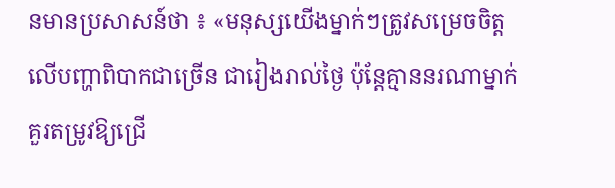នមានប្រសាសន៍ថា ៖ «មនុស្សយើងម្នាក់ៗត្រូវសម្រេចចិត្ត លើបញ្ហាពិបាកជាច្រើន ជារៀងរាល់ថ្ងៃ ប៉ុន្តែគ្មាននរណាម្នាក់ គួរតម្រូវឱ្យជ្រើ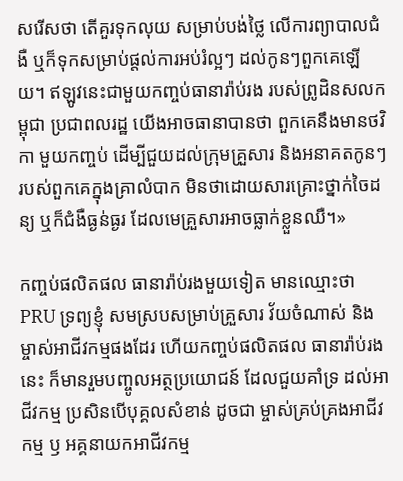សរើសថា តើគួរទុកលុយ សម្រាប់បង់ថ្លៃ លើការព្យាបាលជំងឺ ឬក៏ទុកសម្រាប់ផ្តល់ការអប់រំល្អៗ ដល់កូនៗពួកគេឡើយ។ ឥឡូវនេះជាមួយកញ្ចប់ធានារ៉ាប់រង របស់ព្រូដិនសលកម្ពុជា ប្រជាពលរដ្ឋ យើងអាចធានាបានថា ពួកគេនឹងមានថវិកា មួយកញ្ចប់ ដើម្បីជួយដល់ក្រុមគ្រួសារ និងអនាគតកូនៗ របស់ពួកគេក្នុងគ្រាលំបាក មិនថាដោយសារគ្រោះថ្នាក់ចៃដន្យ ឬក៏ជំងឺធ្ងន់ធ្ងរ ដែលមេគ្រួសារអាចធ្លាក់ខ្លួនឈឺ។»

កញ្ចប់ផលិតផល ធានារ៉ាប់រងមួយទៀត មានឈ្មោះថា PRU ទ្រព្យខ្ញុំ សមស្របសម្រាប់គ្រួសារ វ័យចំណាស់ និងម្ចាស់អាជីវកម្មផងដែរ ហើយកញ្ចប់ផលិតផល ធានារ៉ាប់រងនេះ ក៏មានរួមបញ្ចូលអត្ថប្រយោជន៍ ដែលជួយគាំទ្រ ដល់អាជីវកម្ម ប្រសិនបើបុគ្គលសំខាន់ ដូចជា ម្ចាស់គ្រប់គ្រងអាជីវកម្ម ឫ អគ្គនាយកអាជីវកម្ម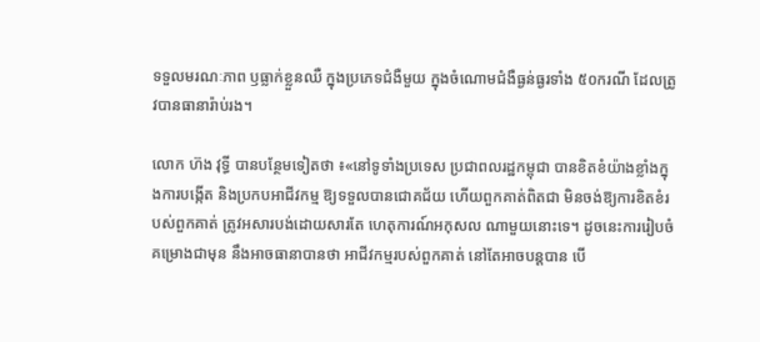ទទួលមរណៈភាព ឫធ្លាក់ខ្លួនឈឺ ក្នុងប្រភេទជំងឺមួយ ក្នុងចំណោមជំងឺធ្ងន់ធ្ងរទាំង ៥០ករណី ដែលត្រូវបានធានារ៉ាប់រង។

លោក ហ៊ង វុទ្ធី បានបន្ថែមទៀតថា ៖«នៅទូទាំងប្រទេស ប្រជាពលរដ្ឋកម្ពុជា បានខិតខំយ៉ាងខ្លាំងក្នុងការបង្កើត និងប្រកបអាជីវកម្ម ឱ្យទទួលបានជោគជ័យ ហើយពួកគាត់ពិតជា មិនចង់ឱ្យការខិតខំរបស់ពួកគាត់ ត្រូវអសារបង់ដោយសារតែ ហេតុការណ៍អកុសល ណាមួយនោះទេ។ ដូចនេះការរៀបចំ គម្រោងជាមុន នឹងអាចធានាបានថា អាជីវកម្មរបស់ពួកគាត់ នៅតែអាចបន្តបាន បើ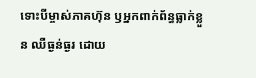ទោះបីម្ចាស់ភាគហ៊ុន ឫអ្នកពាក់ព័ន្ធធ្លាក់ខ្លួន ឈឺធ្ងន់ធ្ងរ ដោយ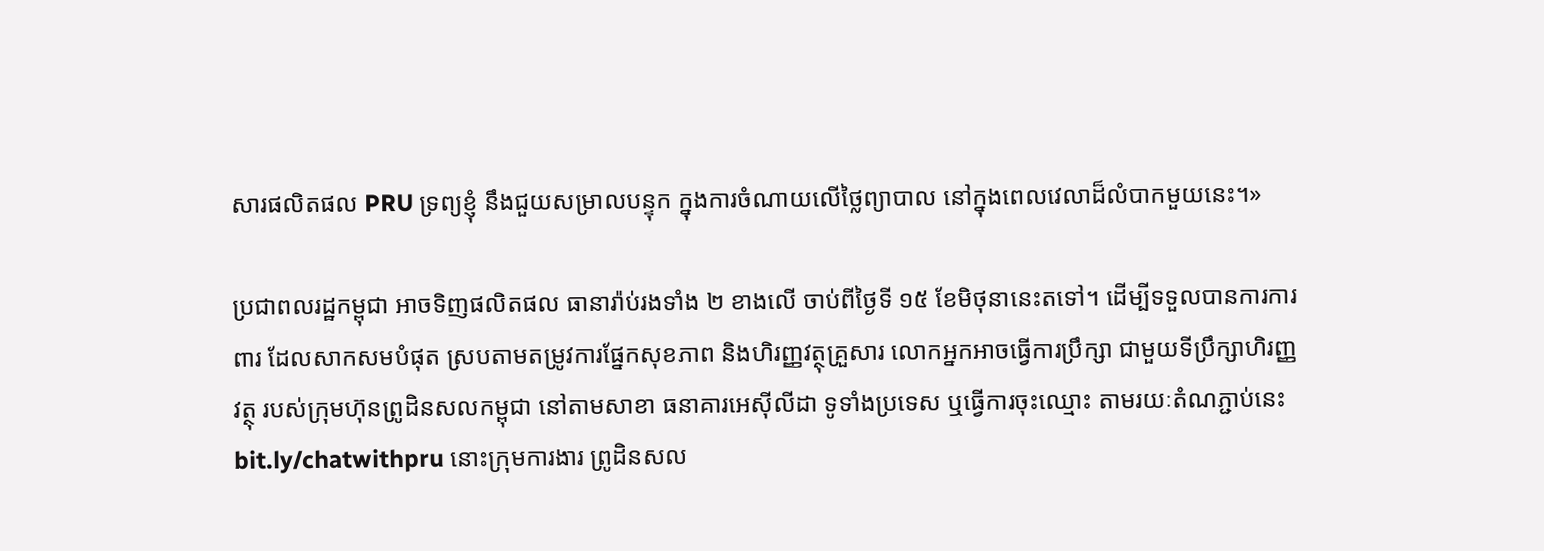សារផលិតផល PRU ទ្រព្យខ្ញុំ នឹងជួយសម្រាលបន្ទុក ក្នុងការចំណាយលើថ្លៃព្យាបាល នៅក្នុងពេលវេលាដ៏លំបាកមួយនេះ។»

ប្រជាពលរដ្ឋកម្ពុជា អាចទិញផលិតផល ធានារ៉ាប់រងទាំង ២ ខាងលើ ចាប់ពីថ្ងៃទី ១៥ ខែមិថុនានេះតទៅ។ ដើម្បីទទួលបានការការពារ ដែលសាកសមបំផុត ស្របតាមតម្រូវការផ្នែកសុខភាព និងហិរញ្ញវត្ថុគ្រួសារ លោកអ្នកអាចធ្វើការប្រឹក្សា ជាមួយទីប្រឹក្សាហិរញ្ញវត្ថុ របស់ក្រុមហ៊ុនព្រូដិនសលកម្ពុជា នៅតាមសាខា ធនាគារអេស៊ីលីដា ទូទាំងប្រទេស ឬធ្វើការចុះឈ្មោះ តាមរយៈតំណភ្ជាប់នេះ bit.ly/chatwithpru នោះក្រុមការងារ ព្រូដិនសល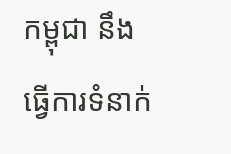កម្ពុជា នឹងធ្វើការទំនាក់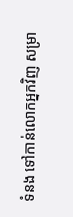ទំនង ទៅកាន់លោកអ្នកវិញ សម្រា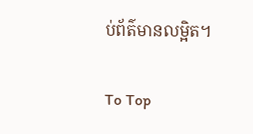ប់ព័ត៌មានលម្អិត។

To Top